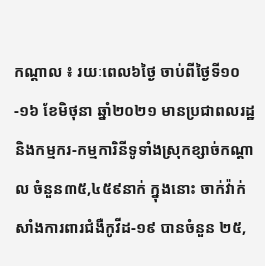កណ្ដាល ៖ រយៈពេល៦ថ្ងៃ ចាប់ពីថ្ងៃទី១០-១៦ ខែមិថុនា ឆ្នាំ២០២១ មានប្រជាពលរដ្ឋ និងកម្មករ-កម្មការិនីទូទាំងស្រុកខ្សាច់កណ្តាល ចំនួន៣៥,៤៥៩នាក់ ក្នុងនោះ ចាក់វ៉ាក់សាំងការពារជំងឺកូវីដ-១៩ បានចំនួន ២៥,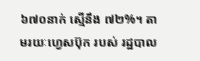៦៧០នាក់ ស្មើនឹង ៧២%។ តាមរយៈហ្វេសប៊ុក របស់ រដ្ឋបាល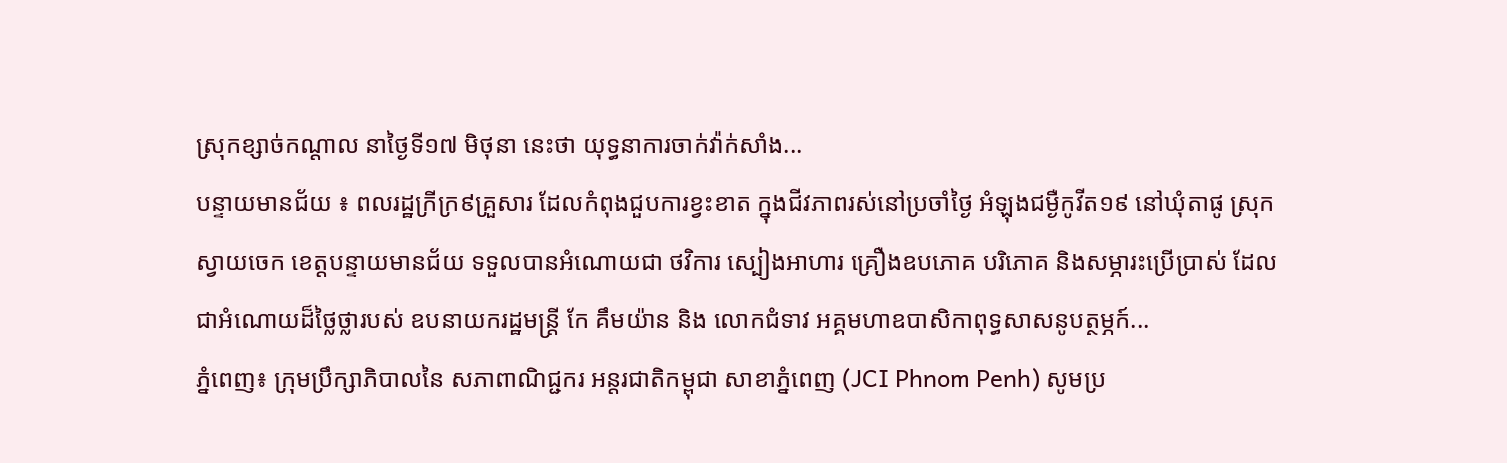ស្រុកខ្សាច់កណ្ដាល នាថ្ងៃទី១៧ មិថុនា នេះថា យុទ្ធនាការចាក់វ៉ាក់សាំង...
បន្ទាយមានជ័យ ៖ ពលរដ្ឋក្រីក្រ៩គ្រួសារ ដែលកំពុងជួបការខ្វះខាត ក្នុងជីវភាពរស់នៅប្រចាំថ្ងៃ អំឡុងជម្ងឺកូវីត១៩ នៅឃុំតាផូ ស្រុកស្វាយចេក ខេត្តបន្ទាយមានជ័យ ទទួលបានអំណោយជា ថវិការ ស្បៀងអាហារ គ្រឿងឧបភោគ បរិភោគ និងសម្ភារះប្រើប្រាស់ ដែលជាអំណោយដ៏ថ្លៃថ្លារបស់ ឧបនាយករដ្ឋមន្រ្តី កែ គឹមយ៉ាន និង លោកជំទាវ អគ្គមហាឧបាសិកាពុទ្ធសាសនូបត្ថម្ភក៍...
ភ្នំពេញ៖ ក្រុមប្រឹក្សាភិបាលនៃ សភាពាណិជ្ជករ អន្តរជាតិកម្ពុជា សាខាភ្នំពេញ (JCI Phnom Penh) សូមប្រ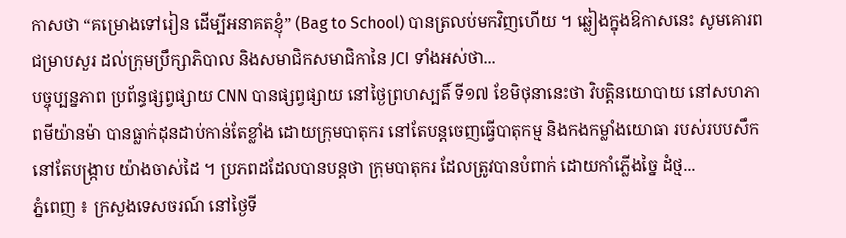កាសថា “គម្រោងទៅរៀន ដើម្បីអនាគតខ្ញុំ” (Bag to School) បានត្រលប់មកវិញហើយ ។ ឆ្លៀងក្នុងឱកាសនេះ សូមគោរពជម្រាបសួរ ដល់ក្រុមប្រឹក្សាភិបាល និងសមាជិកសមាជិកានៃ JCI ទាំងអស់ថា...
បច្ចុប្បន្នភាព ប្រព័ន្ធផ្សព្វផ្សាយ CNN បានផ្សព្វផ្សាយ នៅថ្ងៃព្រហស្បតិ៍ ទី១៧ ខែមិថុនានេះថា វិបត្តិនយោបាយ នៅសហភាពមីយ៉ានម៉ា បានធ្លាក់ដុនដាប់កាន់តែខ្លាំង ដោយក្រុមបាតុករ នៅតែបន្តចេញធ្វើបាតុកម្ម និងកងកម្លាំងយោធា របស់របបសឹក នៅតែបង្ក្រាប យ៉ាងចាស់ដៃ ។ ប្រភពដដែលបានបន្តថា ក្រុមបាតុករ ដែលត្រូវបានបំពាក់ ដោយកាំភ្លើងច្នៃ ដំថ្ម...
ភ្នំពេញ ៖ ក្រសួងទេសចរណ៍ នៅថ្ងៃទី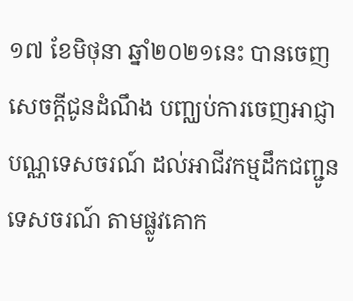១៧ ខែមិថុនា ឆ្នាំ២០២១នេះ បានចេញសេចក្តីជូនដំណឹង បញ្ឈប់ការចេញអាជ្ញា បណ្ណទេសចរណ៍ ដល់អាជីវកម្មដឹកជញ្ជូនទេសចរណ៍ តាមផ្លូវគោក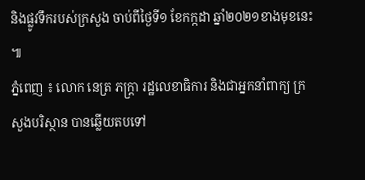និងផ្លូវទឹករបស់ក្រសួង ចាប់ពីថ្ងៃទី១ ខែកក្កដា ឆ្នាំ២០២១ខាងមុខនេះ ៕
ភ្នំពេញ ៖ លោក នេត្រ ភក្ត្រា រដ្ឋលេខាធិការ និងជាអ្នកនាំពាក្យ ក្រសួងបរិស្ថាន បានឆ្លើយតបទៅ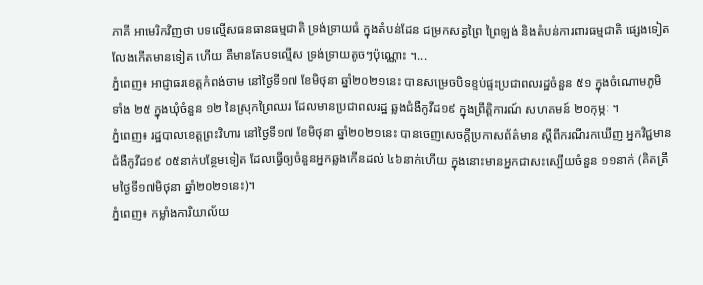ភាគី អាមេរិកវិញថា បទល្មើសធនធានធម្មជាតិ ទ្រង់ទ្រាយធំ ក្នុងតំបន់ដែន ជម្រកសត្វព្រៃ ព្រៃឡង់ និងតំបន់ការពារធម្មជាតិ ផ្សេងទៀត លែងកើតមានទៀត ហើយ គឺមានតែបទល្មើស ទ្រង់ទ្រាយតូចៗប៉ុណ្ណោះ ។...
ភ្នំពេញ៖ អាជ្ញាធរខេត្តកំពង់ចាម នៅថ្ងៃទី១៧ ខែមិថុនា ឆ្នាំ២០២១នេះ បានសម្រេចបិទខ្ទប់ផ្ទះប្រជាពលរដ្ឋចំនួន ៥១ ក្នុងចំណោមភូមិទាំង ២៥ ក្នុងឃុំចំនួន ១២ នៃស្រុកព្រៃឈរ ដែលមានប្រជាពលរដ្ឋ ឆ្លងជំងឺកូវីដ១៩ ក្នុងព្រឹត្តិការណ៍ សហគមន៍ ២០កុម្ភៈ ។
ភ្នំពេញ៖ រដ្ឋបាលខេត្តព្រះវិហារ នៅថ្ងៃទី១៧ ខែមិថុនា ឆ្នាំ២០២១នេះ បានចេញសេចក្ដីប្រកាសព័ត៌មាន ស្ដីពីករណីរកឃើញ អ្នកវិជ្ជមានជំងឺកូវីដ១៩ ០៥នាក់បន្ថែមទៀត ដែលធ្វើឲ្យចំនួនអ្នកឆ្លងកើនដល់ ៤៦នាក់ហើយ ក្នុងនោះមានអ្នកជាសះស្បើយចំនួន ១១នាក់ (គិតត្រឹមថ្ងៃទី១៧មិថុនា ឆ្នាំ២០២១នេះ)។
ភ្នំពេញ៖ កម្លាំងការិយាល័យ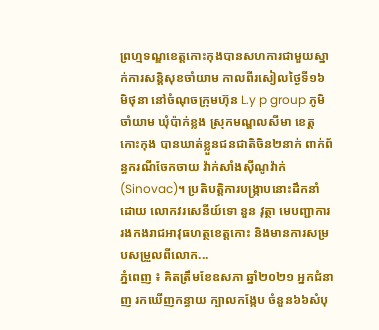ព្រហ្មទណ្ឌខេត្តកោះកុងបានសហការជាមួយស្នាក់ការសន្តិសុខចាំយាម កាលពីរសៀលថ្ងៃទី១៦ មិថុនា នៅចំណុចក្រុមហ៊ុន L.y p group ភូមិចាំយាម ឃុំប៉ាក់ខ្លង ស្រុកមណ្ឌលសីមា ខេត្តកោះកុង បានឃាត់ខ្លួនជនជាតិចិន២នាក់ ពាក់ព័ន្ធករណីចែកចាយ វ៉ាក់សាំងស៊ីណូវ៉ាក់ (Sinovac)។ ប្រតិបត្តិការបង្ក្រាបនោះដឹកនាំដោយ លោកវរសេនីយ៍ទោ នួន វុត្ថា មេបញ្ជាការរងកងរាជអាវុធហត្ថខេត្តកោះ និងមានការសម្របសម្រួលពីលោក...
ភ្នំពេញ ៖ គិតត្រឹមខែឧសភា ឆ្នាំ២០២១ អ្នកជំនាញ រកឃើញកន្ធាយ ក្បាលកង្កែប ចំនួន៦៦សំបុ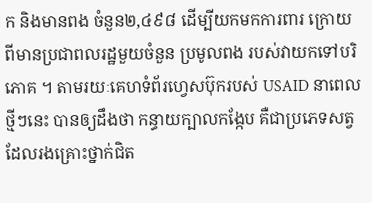ក និងមានពង ចំនួន២,៤៩៨ ដើម្បីយកមកការពារ ក្រោយពីមានប្រជាពលរដ្ឋមួយចំនួន ប្រមូលពង របស់វាយកទៅបរិភោគ ។ តាមរយៈគេហទំព័រហ្វេសប៊ុករបស់ USAID នាពេលថ្មីៗនេះ បានឲ្យដឹងថា កន្ធាយក្បាលកង្កែប គឺជាប្រភេទសត្វ ដែលរងគ្រោះថ្នាក់ជិត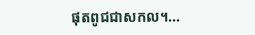ផុតពូជជាសកល។...